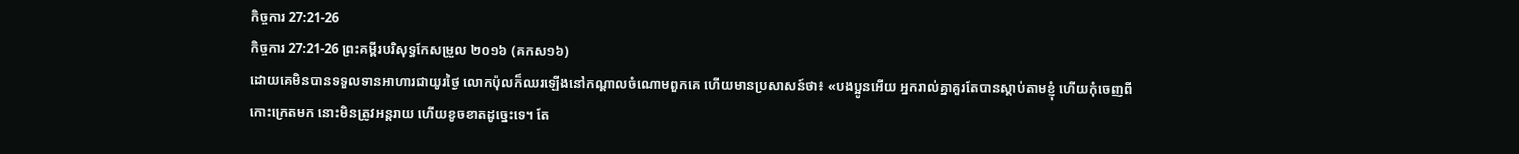កិច្ចការ 27:21-26
កិច្ចការ 27:21-26 ព្រះគម្ពីរបរិសុទ្ធកែសម្រួល ២០១៦ (គកស១៦)
ដោយគេមិនបានទទួលទានអាហារជាយូរថ្ងៃ លោកប៉ុលក៏ឈរឡើងនៅកណ្តាលចំណោមពួកគេ ហើយមានប្រសាសន៍ថា៖ «បងប្អូនអើយ អ្នករាល់គ្នាគួរតែបានស្តាប់តាមខ្ញុំ ហើយកុំចេញពីកោះក្រេតមក នោះមិនត្រូវអន្តរាយ ហើយខូចខាតដូច្នេះទេ។ តែ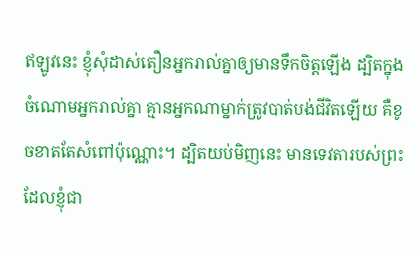ឥឡូវនេះ ខ្ញុំសុំដាស់តឿនអ្នករាល់គ្នាឲ្យមានទឹកចិត្តឡើង ដ្បិតក្នុងចំណោមអ្នករាល់គ្នា គ្មានអ្នកណាម្នាក់ត្រូវបាត់បង់ជីវិតឡើយ គឺខូចខាតតែសំពៅប៉ុណ្ណោះ។ ដ្បិតយប់មិញនេះ មានទេវតារបស់ព្រះ ដែលខ្ញុំជា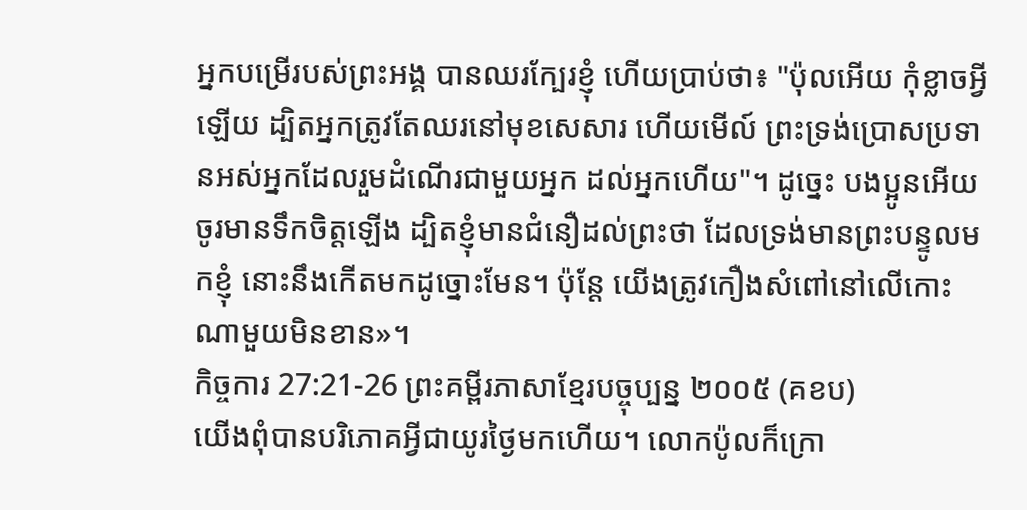អ្នកបម្រើរបស់ព្រះអង្គ បានឈរក្បែរខ្ញុំ ហើយប្រាប់ថា៖ "ប៉ុលអើយ កុំខ្លាចអ្វីឡើយ ដ្បិតអ្នកត្រូវតែឈរនៅមុខសេសារ ហើយមើល៍ ព្រះទ្រង់ប្រោសប្រទានអស់អ្នកដែលរួមដំណើរជាមួយអ្នក ដល់អ្នកហើយ"។ ដូច្នេះ បងប្អូនអើយ ចូរមានទឹកចិត្តឡើង ដ្បិតខ្ញុំមានជំនឿដល់ព្រះថា ដែលទ្រង់មានព្រះបន្ទូលមកខ្ញុំ នោះនឹងកើតមកដូច្នោះមែន។ ប៉ុន្តែ យើងត្រូវកឿងសំពៅនៅលើកោះណាមួយមិនខាន»។
កិច្ចការ 27:21-26 ព្រះគម្ពីរភាសាខ្មែរបច្ចុប្បន្ន ២០០៥ (គខប)
យើងពុំបានបរិភោគអ្វីជាយូរថ្ងៃមកហើយ។ លោកប៉ូលក៏ក្រោ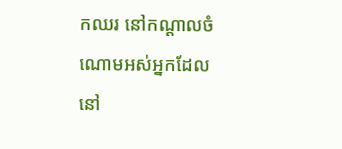កឈរ នៅកណ្ដាលចំណោមអស់អ្នកដែលនៅ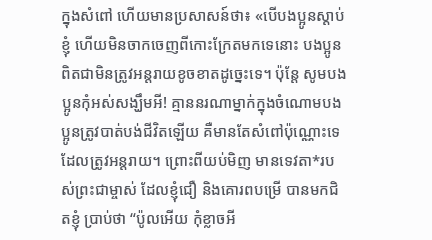ក្នុងសំពៅ ហើយមានប្រសាសន៍ថា៖ «បើបងប្អូនស្ដាប់ខ្ញុំ ហើយមិនចាកចេញពីកោះក្រែតមកទេនោះ បងប្អូនពិតជាមិនត្រូវអន្តរាយខូចខាតដូច្នេះទេ។ ប៉ុន្តែ សូមបងប្អូនកុំអស់សង្ឃឹមអី! គ្មាននរណាម្នាក់ក្នុងចំណោមបងប្អូនត្រូវបាត់បង់ជីវិតឡើយ គឺមានតែសំពៅប៉ុណ្ណោះទេដែលត្រូវអន្តរាយ។ ព្រោះពីយប់មិញ មានទេវតា*របស់ព្រះជាម្ចាស់ ដែលខ្ញុំជឿ និងគោរពបម្រើ បានមកជិតខ្ញុំ ប្រាប់ថា “ប៉ូលអើយ កុំខ្លាចអី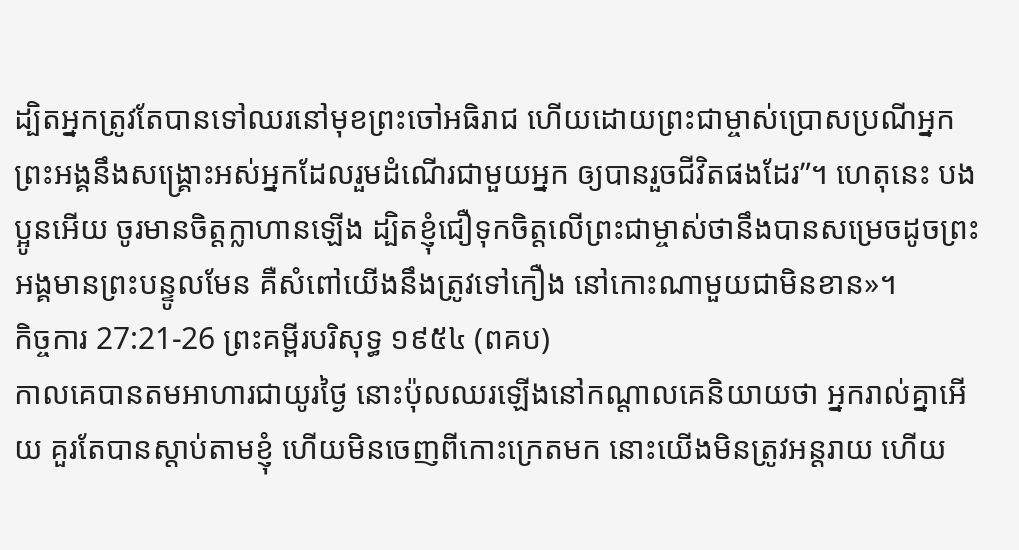ដ្បិតអ្នកត្រូវតែបានទៅឈរនៅមុខព្រះចៅអធិរាជ ហើយដោយព្រះជាម្ចាស់ប្រោសប្រណីអ្នក ព្រះអង្គនឹងសង្គ្រោះអស់អ្នកដែលរួមដំណើរជាមួយអ្នក ឲ្យបានរួចជីវិតផងដែរ”។ ហេតុនេះ បងប្អូនអើយ ចូរមានចិត្តក្លាហានឡើង ដ្បិតខ្ញុំជឿទុកចិត្តលើព្រះជាម្ចាស់ថានឹងបានសម្រេចដូចព្រះអង្គមានព្រះបន្ទូលមែន គឺសំពៅយើងនឹងត្រូវទៅកឿង នៅកោះណាមួយជាមិនខាន»។
កិច្ចការ 27:21-26 ព្រះគម្ពីរបរិសុទ្ធ ១៩៥៤ (ពគប)
កាលគេបានតមអាហារជាយូរថ្ងៃ នោះប៉ុលឈរឡើងនៅកណ្តាលគេនិយាយថា អ្នករាល់គ្នាអើយ គួរតែបានស្តាប់តាមខ្ញុំ ហើយមិនចេញពីកោះក្រេតមក នោះយើងមិនត្រូវអន្តរាយ ហើយ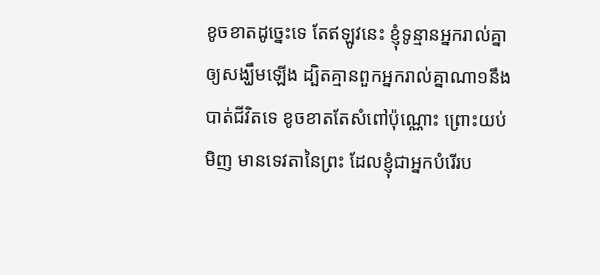ខូចខាតដូច្នេះទេ តែឥឡូវនេះ ខ្ញុំទូន្មានអ្នករាល់គ្នាឲ្យសង្ឃឹមឡើង ដ្បិតគ្មានពួកអ្នករាល់គ្នាណា១នឹងបាត់ជីវិតទេ ខូចខាតតែសំពៅប៉ុណ្ណោះ ព្រោះយប់មិញ មានទេវតានៃព្រះ ដែលខ្ញុំជាអ្នកបំរើរប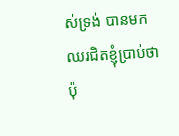ស់ទ្រង់ បានមកឈរជិតខ្ញុំប្រាប់ថា ប៉ុ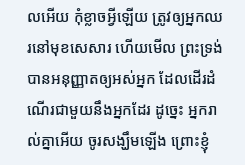លអើយ កុំខ្លាចអ្វីឡើយ ត្រូវឲ្យអ្នកឈរនៅមុខសេសារ ហើយមើល ព្រះទ្រង់បានអនុញ្ញាតឲ្យអស់អ្នក ដែលដើរដំណើរជាមួយនឹងអ្នកដែរ ដូច្នេះ អ្នករាល់គ្នាអើយ ចូរសង្ឃឹមឡើង ព្រោះខ្ញុំ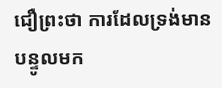ជឿព្រះថា ការដែលទ្រង់មានបន្ទូលមក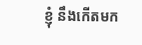ខ្ញុំ នឹងកើតមក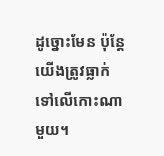ដូច្នោះមែន ប៉ុន្តែ យើងត្រូវធ្លាក់ទៅលើកោះណាមួយ។